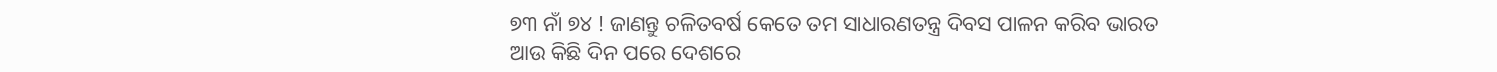୭୩ ନାଁ ୭୪ ! ଜାଣନ୍ତୁ ଚଳିତବର୍ଷ କେତେ ତମ ସାଧାରଣତନ୍ତ୍ର ଦିବସ ପାଳନ କରିବ ଭାରତ
ଆଉ କିଛି ଦିନ ପରେ ଦେଶରେ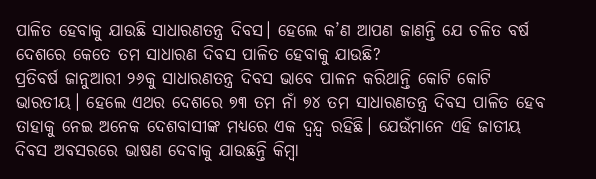ପାଳିତ ହେବାକୁ ଯାଉଛି ସାଧାରଣତନ୍ତ୍ର ଦିବସ। ହେଲେ କ’ଣ ଆପଣ ଜାଣନ୍ତି ଯେ ଚଳିତ ବର୍ଷ ଦେଶରେ କେତେ ତମ ସାଧାରଣ ଦିବସ ପାଳିତ ହେବାକୁ ଯାଉଛି?
ପ୍ରତିବର୍ଷ ଜାନୁଆରୀ ୨୬କୁ ସାଧାରଣତନ୍ତ୍ର ଦିବସ ଭାବେ ପାଳନ କରିଥାନ୍ତି କୋଟି କୋଟି ଭାରତୀୟ। ହେଲେ ଏଥର ଦେଶରେ ୭୩ ତମ ନାଁ ୭୪ ତମ ସାଧାରଣତନ୍ତ୍ର ଦିବସ ପାଳିତ ହେବ ତାହାକୁ ନେଇ ଅନେକ ଦେଶବାସୀଙ୍କ ମଧ୍ୟରେ ଏକ ଦ୍ୱନ୍ଦ୍ୱ ରହିଛି। ଯେଉଁମାନେ ଏହି ଜାତୀୟ ଦିବସ ଅବସରରେ ଭାଷଣ ଦେବାକୁ ଯାଉଛନ୍ତି କିମ୍ବା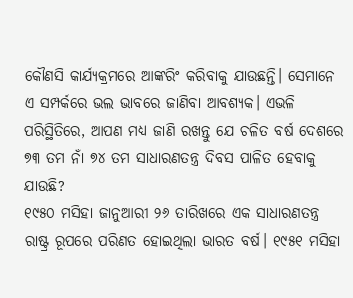କୌଣସି କାର୍ଯ୍ୟକ୍ରମରେ ଆଙ୍କରିଂ କରିବାକୁ ଯାଉଛନ୍ତି। ସେମାନେ ଏ ସମ୍ପର୍କରେ ଭଲ ଭାବରେ ଜାଣିବା ଆବଶ୍ୟକ। ଏଭଳି ପରିସ୍ଥିତିରେ, ଆପଣ ମଧ୍ୟ ଜାଣି ରଖନ୍ତୁ ଯେ ଚଳିତ ବର୍ଷ ଦେଶରେ ୭୩ ତମ ନାଁ ୭୪ ତମ ସାଧାରଣତନ୍ତ୍ର ଦିବସ ପାଳିତ ହେବାକୁ ଯାଉଛି?
୧୯୫୦ ମସିହା ଜାନୁଆରୀ ୨୬ ତାରିଖରେ ଏକ ସାଧାରଣତନ୍ତ୍ର ରାଷ୍ଟ୍ର ରୂପରେ ପରିଣତ ହୋଇଥିଲା ଭାରତ ବର୍ଷ। ୧୯୫୧ ମସିହା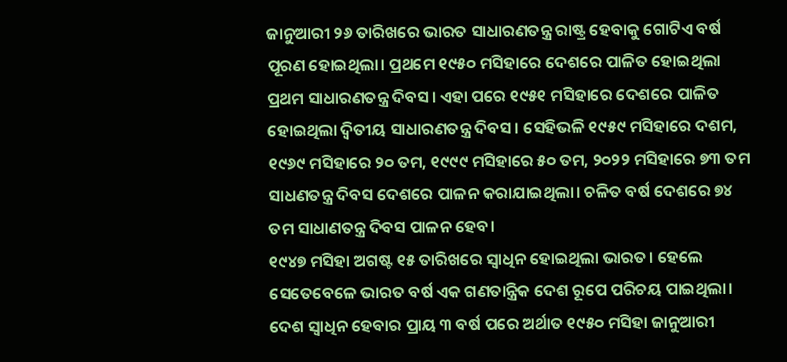ଜାନୁଆରୀ ୨୬ ତାରିଖରେ ଭାରତ ସାଧାରଣତନ୍ତ୍ର ରାଷ୍ଟ୍ର ହେବାକୁ ଗୋଟିଏ ବର୍ଷ ପୂରଣ ହୋଇଥିଲା। ପ୍ରଥମେ ୧୯୫୦ ମସିହାରେ ଦେଶରେ ପାଳିତ ହୋଇଥିଲା ପ୍ରଥମ ସାଧାରଣତନ୍ତ୍ର ଦିବସ। ଏହା ପରେ ୧୯୫୧ ମସିହାରେ ଦେଶରେ ପାଳିତ ହୋଇଥିଲା ଦ୍ୱିତୀୟ ସାଧାରଣତନ୍ତ୍ର ଦିବସ। ସେହିଭଳି ୧୯୫୯ ମସିହାରେ ଦଶମ, ୧୯୬୯ ମସିହାରେ ୨୦ ତମ, ୧୯୯୯ ମସିହାରେ ୫୦ ତମ, ୨୦୨୨ ମସିହାରେ ୭୩ ତମ ସାଧଣତନ୍ତ୍ର ଦିବସ ଦେଶରେ ପାଳନ କରାଯାଇଥିଲା। ଚଳିତ ବର୍ଷ ଦେଶରେ ୭୪ ତମ ସାଧାଣତନ୍ତ୍ର ଦିବସ ପାଳନ ହେବ।
୧୯୪୭ ମସିହା ଅଗଷ୍ଟ ୧୫ ତାରିଖରେ ସ୍ୱାଧିନ ହୋଇଥିଲା ଭାରତ। ହେଲେ ସେତେବେଳେ ଭାରତ ବର୍ଷ ଏକ ଗଣତାନ୍ତ୍ରିକ ଦେଶ ରୂପେ ପରିଚୟ ପାଇଥିଲା। ଦେଶ ସ୍ୱାଧିନ ହେବାର ପ୍ରାୟ ୩ ବର୍ଷ ପରେ ଅର୍ଥାତ ୧୯୫୦ ମସିହା ଜାନୁଆରୀ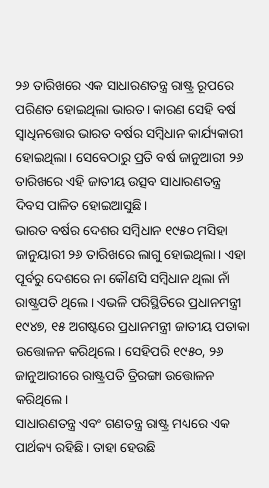୨୬ ତାରିଖରେ ଏକ ସାଧାରଣତନ୍ତ୍ର ରାଷ୍ଟ୍ର ରୂପରେ ପରିଣତ ହୋଇଥିଲା ଭାରତ। କାରଣ ସେହି ବର୍ଷ ସ୍ୱାଧିନତ୍ତୋର ଭାରତ ବର୍ଷର ସମ୍ବିଧାନ କାର୍ଯ୍ୟକାରୀ ହୋଇଥିଲା। ସେବେଠାରୁ ପ୍ରତି ବର୍ଷ ଜାନୁଆରୀ ୨୬ ତାରିଖରେ ଏହି ଜାତୀୟ ଉତ୍ସବ ସାଧାରଣତନ୍ତ୍ର ଦିବସ ପାଳିତ ହୋଇଆସୁଛି।
ଭାରତ ବର୍ଷର ଦେଶର ସମ୍ବିଧାନ ୧୯୫୦ ମସିହା ଜାନୁୟାରୀ ୨୬ ତାରିଖରେ ଲାଗୁ ହୋଇଥିଲା। ଏହା ପୂର୍ବରୁ ଦେଶରେ ନା କୌଣସି ସମ୍ବିଧାନ ଥିଲା ନାଁ ରାଷ୍ଟ୍ରପତି ଥିଲେ। ଏଭଳି ପରିସ୍ଥିତିରେ ପ୍ରଧାନମନ୍ତ୍ରୀ ୧୯୪୭, ୧୫ ଅଗଷ୍ଟରେ ପ୍ରଧାନମନ୍ତ୍ରୀ ଜାତୀୟ ପତାକା ଉତ୍ତୋଳନ କରିଥିଲେ। ସେହିପରି ୧୯୫୦, ୨୬ ଜାନୁଆରୀରେ ରାଷ୍ଟ୍ରପତି ତ୍ରିରଙ୍ଗା ଉତ୍ତୋଳନ କରିଥିଲେ।
ସାଧାରଣତନ୍ତ୍ର ଏବଂ ଗଣତନ୍ତ୍ର ରାଷ୍ଟ୍ର ମଧ୍ୟରେ ଏକ ପାର୍ଥକ୍ୟ ରହିଛି। ତାହା ହେଉଛି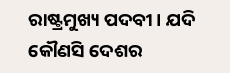ରାଷ୍ଟ୍ରମୁଖ୍ୟ ପଦବୀ। ଯଦି କୌଣସି ଦେଶର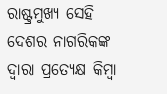ରାଷ୍ଟ୍ରମୁଖ୍ୟ ସେହି ଦେଶର ନାଗରିକଙ୍କ ଦ୍ୱାରା ପ୍ରତ୍ୟେକ୍ଷ କିମ୍ବା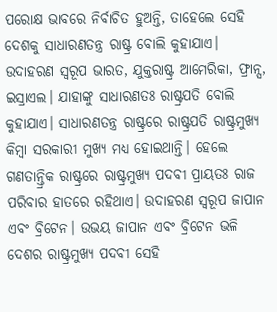ପରୋକ୍ଷ ଭାବରେ ନିର୍ବାଚିତ ହୁଅନ୍ତି, ତାହେଲେ ସେହି ଦେଶକୁ ସାଧାରଣତନ୍ତ୍ର ରାଷ୍ଟ୍ର ବୋଲି କୁହାଯାଏ। ଉଦାହରଣ ସ୍ୱରୂପ ଭାରତ, ଯୁକ୍ତରାଷ୍ଟ୍ର ଆମେରିକା, ଫ୍ରାନ୍ସ, ଇସ୍ରାଏଲ। ଯାହାଙ୍କୁ ସାଧାରଣତଃ ରାଷ୍ଟ୍ରପତି ବୋଲି କୁହାଯାଏ। ସାଧାରଣତନ୍ତ୍ର ରାଷ୍ଟ୍ରରେ ରାଷ୍ଟ୍ରପତି ରାଷ୍ଟ୍ରମୁଖ୍ୟ କିମ୍ବା ସରକାରୀ ମୁଖ୍ୟ ମଧ୍ୟ ହୋଇଥାନ୍ତି। ହେଲେ ଗଣତାନ୍ତ୍ରିକ ରାଷ୍ଟ୍ରରେ ରାଷ୍ଟ୍ରମୁଖ୍ୟ ପଦବୀ ପ୍ରାୟତଃ ରାଜ ପରିବାର ହାତରେ ରହିଥାଏ। ଉଦାହରଣ ସ୍ୱରୂପ ଜାପାନ ଏବଂ ବ୍ରିଟେନ। ଉଭୟ ଜାପାନ ଏବଂ ବ୍ରିଟେନ ଭଳି ଦେଶର ରାଷ୍ଟ୍ରମୁଖ୍ୟ ପଦବୀ ସେହି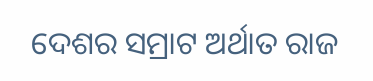ଦେଶର ସମ୍ରାଟ ଅର୍ଥାତ ରାଜ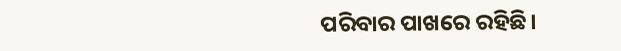ପରିବାର ପାଖରେ ରହିଛି।